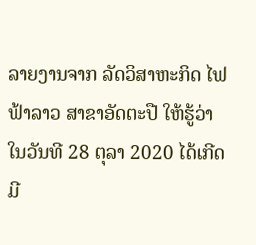ລາຍງານຈາກ ລັດວິສາຫະກິດ ໄຟຟ້າລາວ ສາຂາອັດຕະປື ໃຫ້ຮູ້ວ່າ ໃນວັນທີ 28 ຕຸລາ 2020 ໄດ້ເກີດມີ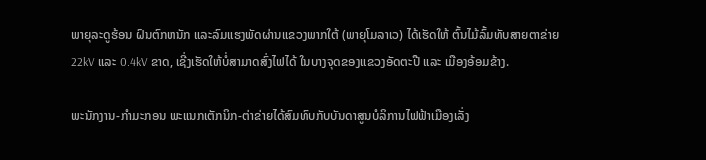ພາຍຸລະດູຮ້ອນ ຝົນຕົກຫນັກ ແລະລົມແຮງພັດຜ່ານແຂວງພາກໃຕ້ (ພາຍຸໂມລາເວ) ໄດ້ເຮັດໃຫ້ ຕົ້ນໄມ້ລົ້ມທັບສາຍຕາຂ່າຍ 22kV ແລະ 0.4kV ຂາດ, ເຊີ່ງເຮັດໃຫ້ບໍ່ສາມາດສົ່ງໄຟໄດ້ ໃນບາງຈຸດຂອງແຂວງອັດຕະປື ແລະ ເມືອງອ້ອມຂ້າງ.

ພະນັກງານ-ກຳມະກອນ ພະແນກເຕັກນິກ-ຕ່າຂ່າຍໄດ້ສົມທົບກັບບັນດາສູນບໍລິການໄຟຟ້າເມືອງເລັ່ງ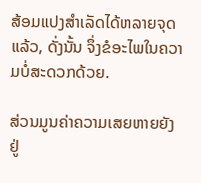ສ້ອມແປງສຳເລັດໄດ້ຫລາຍຈຸດແລ້ວ, ດັ່ງນັ້ນ ຈຶ່ງຂໍອະໄພໃນຄວາມບໍ່ສະດວກດ້ວຍ.

ສ່ວນມູນຄ່າຄວາມເສຍຫາຍຍັງຢູ່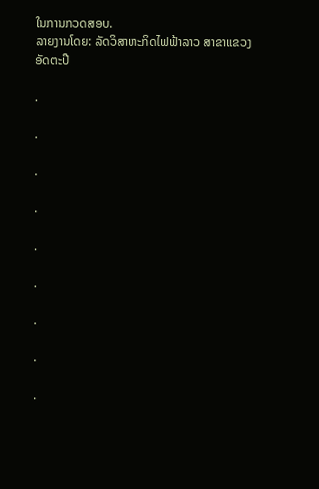ໃນການກວດສອບ.
ລາຍງານໂດຍ: ລັດວິສາຫະກິດໄຟຟ້າລາວ ສາຂາແຂວງອັດຕະປື

.

.

.

.

.

.

.

.

.